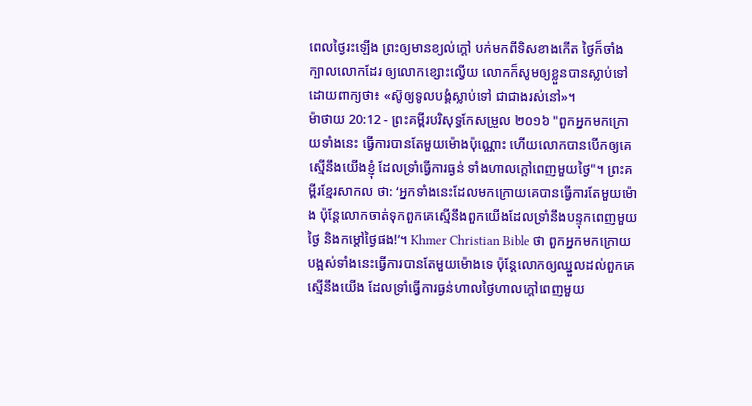ពេលថ្ងៃរះឡើង ព្រះឲ្យមានខ្យល់ក្តៅ បក់មកពីទិសខាងកើត ថ្ងៃក៏ចាំងក្បាលលោកដែរ ឲ្យលោកខ្សោះល្វើយ លោកក៏សូមឲ្យខ្លួនបានស្លាប់ទៅ ដោយពាក្យថា៖ «ស៊ូឲ្យទូលបង្គំស្លាប់ទៅ ជាជាងរស់នៅ»។
ម៉ាថាយ 20:12 - ព្រះគម្ពីរបរិសុទ្ធកែសម្រួល ២០១៦ "ពួកអ្នកមកក្រោយទាំងនេះ ធ្វើការបានតែមួយម៉ោងប៉ុណ្ណោះ ហើយលោកបានបើកឲ្យគេស្មើនឹងយើងខ្ញុំ ដែលទ្រាំធ្វើការធ្ងន់ ទាំងហាលក្ដៅពេញមួយថ្ងៃ"។ ព្រះគម្ពីរខ្មែរសាកល ថា: ‘អ្នកទាំងនេះដែលមកក្រោយគេបានធ្វើការតែមួយម៉ោង ប៉ុន្តែលោកចាត់ទុកពួកគេស្មើនឹងពួកយើងដែលទ្រាំនឹងបន្ទុកពេញមួយថ្ងៃ និងកម្ដៅថ្ងៃផង!’។ Khmer Christian Bible ថា ពួកអ្នកមកក្រោយបង្អស់ទាំងនេះធ្វើការបានតែមួយម៉ោងទេ ប៉ុន្ដែលោកឲ្យឈ្នួលដល់ពួកគេស្មើនឹងយើង ដែលទ្រាំធ្វើការធ្ងន់ហាលថ្ងៃហាលក្ដៅពេញមួយ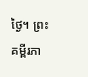ថ្ងៃ។ ព្រះគម្ពីរភា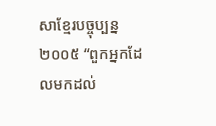សាខ្មែរបច្ចុប្បន្ន ២០០៥ “ពួកអ្នកដែលមកដល់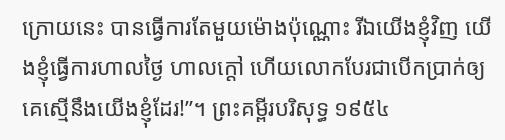ក្រោយនេះ បានធ្វើការតែមួយម៉ោងប៉ុណ្ណោះ រីឯយើងខ្ញុំវិញ យើងខ្ញុំធ្វើការហាលថ្ងៃ ហាលក្ដៅ ហើយលោកបែរជាបើកប្រាក់ឲ្យគេស្មើនឹងយើងខ្ញុំដែរ!”។ ព្រះគម្ពីរបរិសុទ្ធ ១៩៥៤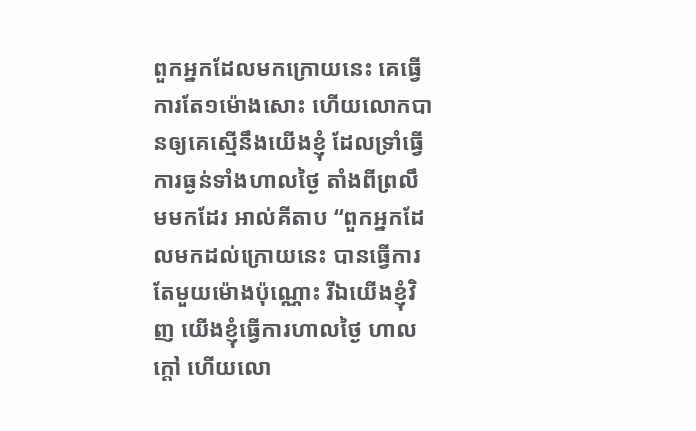ពួកអ្នកដែលមកក្រោយនេះ គេធ្វើការតែ១ម៉ោងសោះ ហើយលោកបានឲ្យគេស្មើនឹងយើងខ្ញុំ ដែលទ្រាំធ្វើការធ្ងន់ទាំងហាលថ្ងៃ តាំងពីព្រលឹមមកដែរ អាល់គីតាប “ពួកអ្នកដែលមកដល់ក្រោយនេះ បានធ្វើការតែមួយម៉ោងប៉ុណ្ណោះ រីឯយើងខ្ញុំវិញ យើងខ្ញុំធ្វើការហាលថ្ងៃ ហាលក្ដៅ ហើយលោ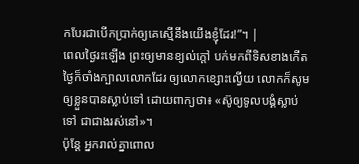កបែរជាបើកប្រាក់ឲ្យគេស្មើនឹងយើងខ្ញុំដែរ!”។ |
ពេលថ្ងៃរះឡើង ព្រះឲ្យមានខ្យល់ក្តៅ បក់មកពីទិសខាងកើត ថ្ងៃក៏ចាំងក្បាលលោកដែរ ឲ្យលោកខ្សោះល្វើយ លោកក៏សូមឲ្យខ្លួនបានស្លាប់ទៅ ដោយពាក្យថា៖ «ស៊ូឲ្យទូលបង្គំស្លាប់ទៅ ជាជាងរស់នៅ»។
ប៉ុន្តែ អ្នករាល់គ្នាពោល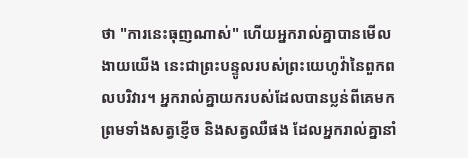ថា "ការនេះធុញណាស់" ហើយអ្នករាល់គ្នាបានមើលងាយយើង នេះជាព្រះបន្ទូលរបស់ព្រះយេហូវ៉ានៃពួកពលបរិវារ។ អ្នករាល់គ្នាយករបស់ដែលបានប្លន់ពីគេមក ព្រមទាំងសត្វខ្ញើច និងសត្វឈឺផង ដែលអ្នករាល់គ្នានាំ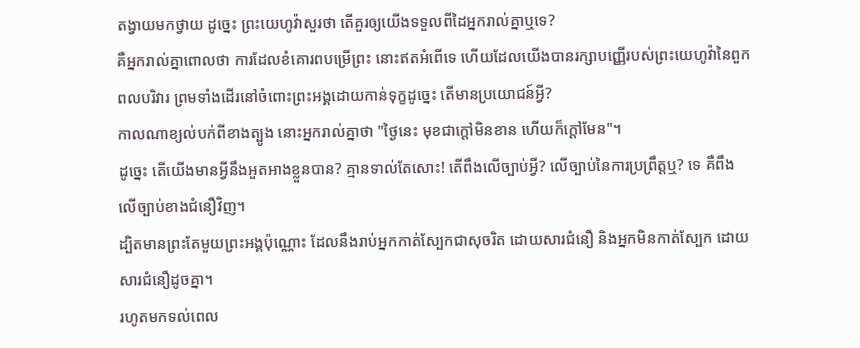តង្វាយមកថ្វាយ ដូច្នេះ ព្រះយេហូវ៉ាសួរថា តើគួរឲ្យយើងទទួលពីដៃអ្នករាល់គ្នាឬទេ?
គឺអ្នករាល់គ្នាពោលថា ការដែលខំគោរពបម្រើព្រះ នោះឥតអំពើទេ ហើយដែលយើងបានរក្សាបញ្ញើរបស់ព្រះយេហូវ៉ានៃពួកពលបរិវារ ព្រមទាំងដើរនៅចំពោះព្រះអង្គដោយកាន់ទុក្ខដូច្នេះ តើមានប្រយោជន៍អ្វី?
កាលណាខ្យល់បក់ពីខាងត្បូង នោះអ្នករាល់គ្នាថា "ថ្ងៃនេះ មុខជាក្តៅមិនខាន ហើយក៏ក្ដៅមែន"។
ដូច្នេះ តើយើងមានអ្វីនឹងអួតអាងខ្លួនបាន? គ្មានទាល់តែសោះ! តើពឹងលើច្បាប់អ្វី? លើច្បាប់នៃការប្រព្រឹត្តឬ? ទេ គឺពឹងលើច្បាប់ខាងជំនឿវិញ។
ដ្បិតមានព្រះតែមួយព្រះអង្គប៉ុណ្ណោះ ដែលនឹងរាប់អ្នកកាត់ស្បែកជាសុចរិត ដោយសារជំនឿ និងអ្នកមិនកាត់ស្បែក ដោយសារជំនឿដូចគ្នា។
រហូតមកទល់ពេល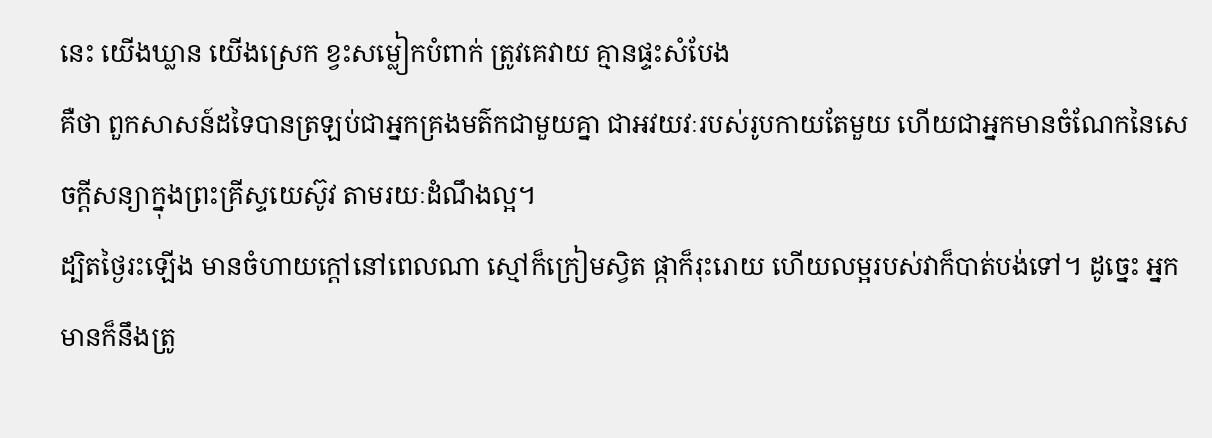នេះ យើងឃ្លាន យើងស្រេក ខ្វះសម្លៀកបំពាក់ ត្រូវគេវាយ គ្មានផ្ទះសំបែង
គឺថា ពួកសាសន៍ដទៃបានត្រឡប់ជាអ្នកគ្រងមត៌កជាមួយគ្នា ជាអវយវៈរបស់រូបកាយតែមួយ ហើយជាអ្នកមានចំណែកនៃសេចក្តីសន្យាក្នុងព្រះគ្រីស្ទយេស៊ូវ តាមរយៈដំណឹងល្អ។
ដ្បិតថ្ងៃរះឡើង មានចំហាយក្តៅនៅពេលណា ស្មៅក៏ក្រៀមស្វិត ផ្កាក៏រុះរោយ ហើយលម្អរបស់វាក៏បាត់បង់ទៅ។ ដូច្នេះ អ្នកមានក៏នឹងត្រូ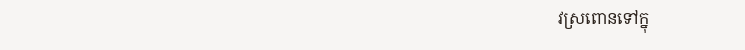វស្រពោនទៅក្នុ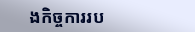ងកិច្ចការរប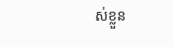ស់ខ្លួន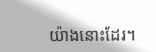យ៉ាងនោះដែរ។